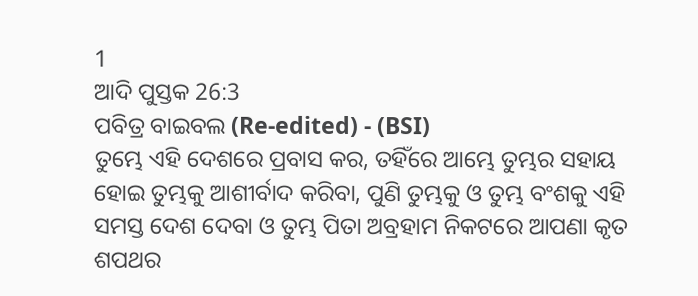1
ଆଦି ପୁସ୍ତକ 26:3
ପବିତ୍ର ବାଇବଲ (Re-edited) - (BSI)
ତୁମ୍ଭେ ଏହି ଦେଶରେ ପ୍ରବାସ କର, ତହିଁରେ ଆମ୍ଭେ ତୁମ୍ଭର ସହାୟ ହୋଇ ତୁମ୍ଭକୁ ଆଶୀର୍ବାଦ କରିବା, ପୁଣି ତୁମ୍ଭକୁ ଓ ତୁମ୍ଭ ବଂଶକୁ ଏହି ସମସ୍ତ ଦେଶ ଦେବା ଓ ତୁମ୍ଭ ପିତା ଅବ୍ରହାମ ନିକଟରେ ଆପଣା କୃତ ଶପଥର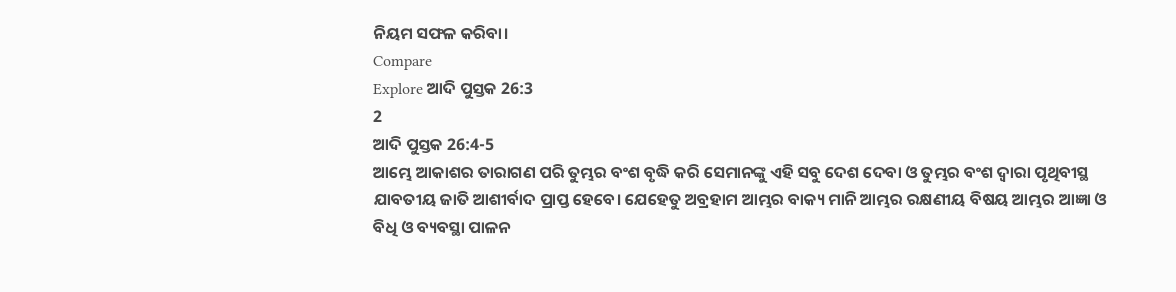ନିୟମ ସଫଳ କରିବା।
Compare
Explore ଆଦି ପୁସ୍ତକ 26:3
2
ଆଦି ପୁସ୍ତକ 26:4-5
ଆମ୍ଭେ ଆକାଶର ତାରାଗଣ ପରି ତୁମ୍ଭର ବଂଶ ବୃଦ୍ଧି କରି ସେମାନଙ୍କୁ ଏହି ସବୁ ଦେଶ ଦେବା ଓ ତୁମ୍ଭର ବଂଶ ଦ୍ଵାରା ପୃଥିବୀସ୍ଥ ଯାବତୀୟ ଜାତି ଆଶୀର୍ବାଦ ପ୍ରାପ୍ତ ହେବେ। ଯେହେତୁ ଅବ୍ରହାମ ଆମ୍ଭର ବାକ୍ୟ ମାନି ଆମ୍ଭର ରକ୍ଷଣୀୟ ବିଷୟ ଆମ୍ଭର ଆଜ୍ଞା ଓ ବିଧି ଓ ବ୍ୟବସ୍ଥା ପାଳନ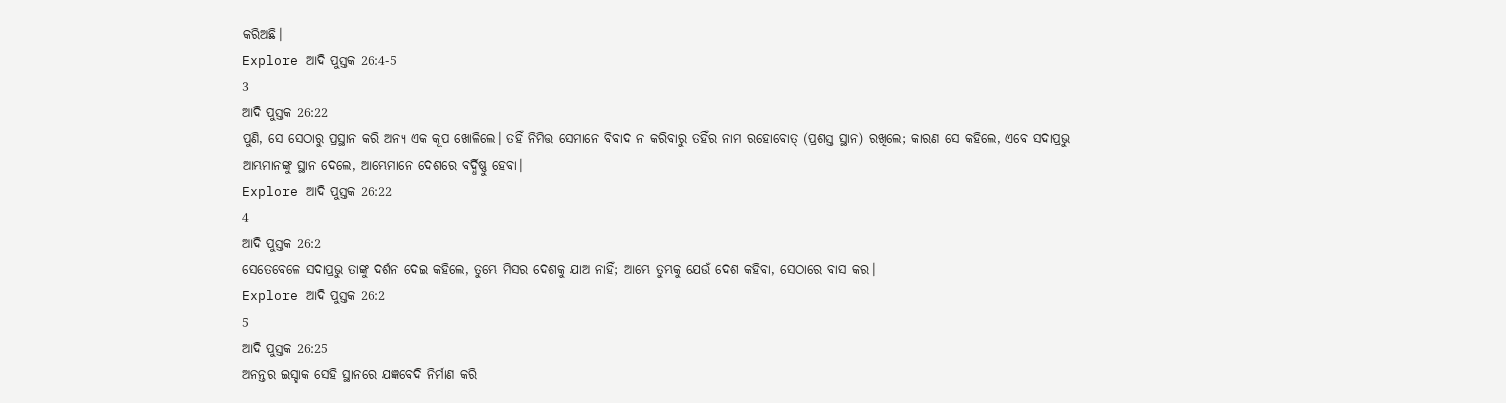କରିଅଛି।
Explore ଆଦି ପୁସ୍ତକ 26:4-5
3
ଆଦି ପୁସ୍ତକ 26:22
ପୁଣି, ସେ ସେଠାରୁ ପ୍ରସ୍ଥାନ କରି ଅନ୍ୟ ଏକ କୂପ ଖୋଳିଲେ। ତହିଁ ନିମିତ୍ତ ସେମାନେ ବିବାଦ ନ କରିବାରୁ ତହିଁର ନାମ ରହୋବୋତ୍ (ପ୍ରଶସ୍ତ ସ୍ଥାନ) ରଖିଲେ; କାରଣ ସେ କହିଲେ, ଏବେ ସଦାପ୍ରଭୁ ଆମ୍ଭମାନଙ୍କୁ ସ୍ଥାନ ଦେଲେ, ଆମ୍ଭେମାନେ ଦେଶରେ ବର୍ଦ୍ଧିଷ୍ଣୁ ହେବା।
Explore ଆଦି ପୁସ୍ତକ 26:22
4
ଆଦି ପୁସ୍ତକ 26:2
ସେତେବେଳେ ସଦାପ୍ରଭୁ ତାଙ୍କୁ ଦର୍ଶନ ଦେଇ କହିଲେ, ତୁମ୍ଭେ ମିସର ଦେଶକୁ ଯାଅ ନାହିଁ; ଆମ୍ଭେ ତୁମ୍ଭକୁ ଯେଉଁ ଦେଶ କହିବା, ସେଠାରେ ବାସ କର।
Explore ଆଦି ପୁସ୍ତକ 26:2
5
ଆଦି ପୁସ୍ତକ 26:25
ଅନନ୍ତର ଇସ୍ହାକ ସେହି ସ୍ଥାନରେ ଯଜ୍ଞବେଦି ନିର୍ମାଣ କରି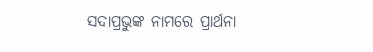ସଦାପ୍ରଭୁଙ୍କ ନାମରେ ପ୍ରାର୍ଥନା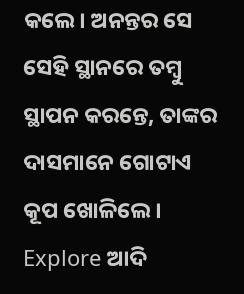କଲେ। ଅନନ୍ତର ସେ ସେହି ସ୍ଥାନରେ ତମ୍ଵୁ ସ୍ଥାପନ କରନ୍ତେ, ତାଙ୍କର ଦାସମାନେ ଗୋଟାଏ କୂପ ଖୋଳିଲେ।
Explore ଆଦି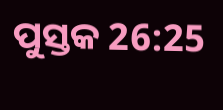ପୁସ୍ତକ 26:25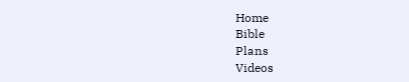Home
Bible
Plans
Videos